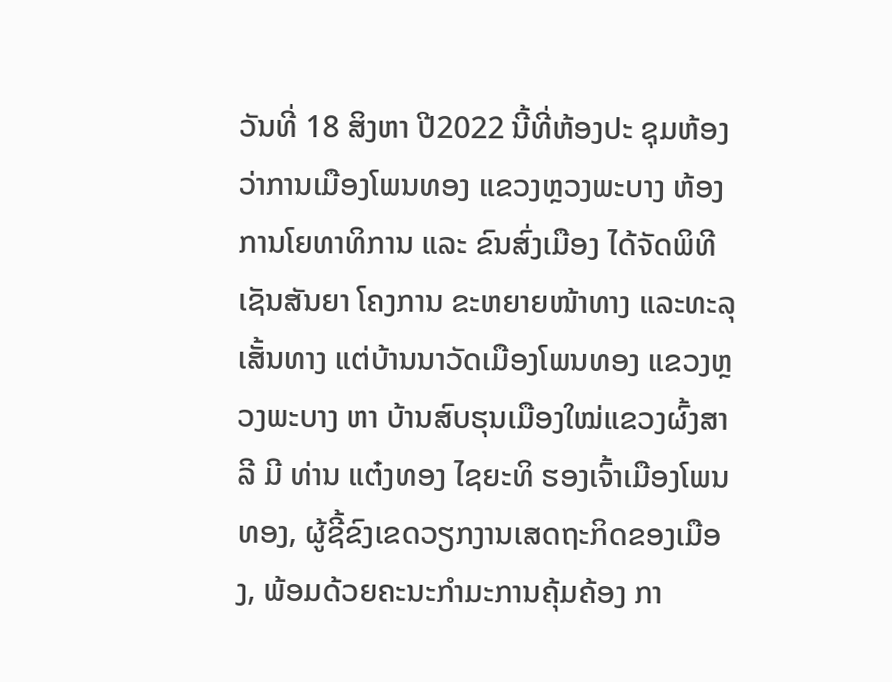ວັນທີ່ 18 ສິງຫາ ປີ2022 ນີ້ທີ່ຫ້ອງປະ ຊຸມຫ້ອງວ່າການເມືອງໂພນທອງ ແຂວງຫຼວງພະບາງ ຫ້ອງການໂຍທາທິການ ແລະ ຂົນສົ່ງເມືອງ ໄດ້ຈັດພິທີເຊັນສັນຍາ ໂຄງການ ຂະຫຍາຍໜ້າທາງ ແລະທະລຸເສັ້ນທາງ ແຕ່ບ້ານນາວັດເມືອງໂພນທອງ ແຂວງຫຼວງພະບາງ ຫາ ບ້ານສົບຮຸນເມືອງໃໝ່ແຂວງຜົ້ງສາລີ ມີ ທ່ານ ແຕ໋ງທອງ ໄຊຍະທິ ຮອງເຈົ້າເມືອງໂພນທອງ, ຜູ້ຊີ້ຂົງເຂດວຽກງານເສດຖະກິດຂອງເມືອງ, ພ້ອມດ້ວຍຄະນະກຳມະການຄຸ້ມຄ້ອງ ກາ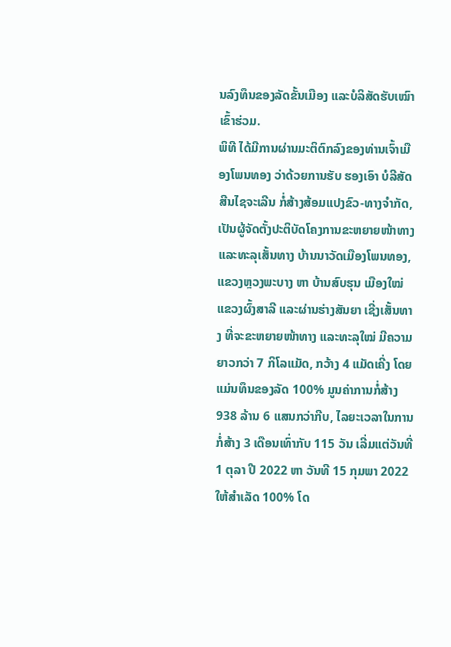ນລົງທຶນຂອງລັດຂັ້ນເມືອງ ແລະບໍລິສັດຮັບເໝົາເຂົ້າຮ່ວມ.
ພິທີ ໄດ້ມີການຜ່ານມະຕິຕົກລົງຂອງທ່ານເຈົ້າເມືອງໂພນທອງ ວ່າດ້ວຍການຮັບ ຮອງເອົາ ບໍລີສັດສີນໄຊຈະເລີນ ກໍ່ສ້າງສ້ອມແປງຂົວ-ທາງຈຳກັດ, ເປັນຜູ້ຈັດຕັ້ງປະຕິບັດໂຄງການຂະຫຍາຍໜ້າທາງ ແລະທະລຸເສັ້ນທາງ ບ້ານນາວັດເມືອງໂພນທອງ, ແຂວງຫຼວງພະບາງ ຫາ ບ້ານສົບຮຸນ ເມືອງໃໝ່ແຂວງຜົ້ງສາລີ ແລະຜ່ານຮ່າງສັນຍາ ເຊີ່ງເສັ້ນທາງ ທີ່ຈະຂະຫຍາຍໜ້າທາງ ແລະທະລຸໃໝ່ ມີຄວາມຍາວກວ່າ 7 ກິໂລແມັດ, ກວ້າງ 4 ແມັດເຄີ່ງ ໂດຍແມ່ນທຶນຂອງລັດ 100% ມູນຄ່າການກໍ່ສ້າງ 938 ລ້ານ 6 ແສນກວ່າກີບ, ໄລຍະເວລາໃນການກໍ່ສ້າງ 3 ເດືອນເທົ່າກັບ 115 ວັນ ເລີ່ມແຕ່ວັນທີ່ 1 ຕຸລາ ປີ 2022 ຫາ ວັນທີ 15 ກຸມພາ 2022 ໃຫ້ສໍາເລັດ 100% ໂດ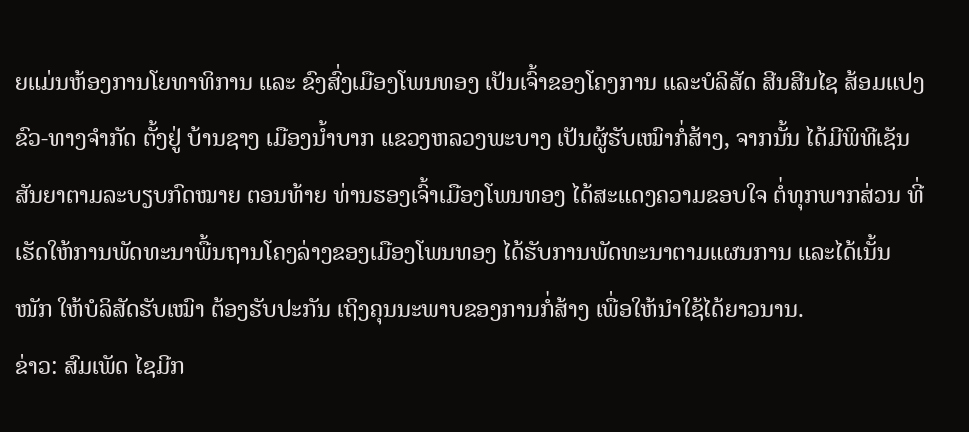ຍແມ່ນຫ້ອງການໂຍທາທິການ ແລະ ຂົງສົ່ງເມືອງໂພນທອງ ເປັນເຈົ້າຂອງໂຄງການ ແລະບໍລິສັດ ສີນສີນໄຊ ສ້ອມແປງຂົວ-ທາງຈຳກັດ ຕັ້ງຢູ່ ບ້ານຊາງ ເມືອງນໍ້າບາກ ແຂວງຫລວງພະບາງ ເປັນຜູ້ຮັບເໝົາກໍ່ສ້າງ, ຈາກນັ້ນ ໄດ້ມີພິທີເຊັນສັນຍາຕາມລະບຽບກົດໝາຍ ຕອນທ້າຍ ທ່ານຮອງເຈົ້າເມືອງໂພນທອງ ໄດ້ສະແດງຄວາມຂອບໃຈ ຕໍ່ທຸກພາກສ່ວນ ທີ່ເຮັດໃຫ້ການພັດທະນາພື້ນຖານໂຄງລ່າງຂອງເມືອງໂພນທອງ ໄດ້ຮັບການພັດທະນາຕາມແຜນການ ແລະໄດ້ເນັ້ນໜັກ ໃຫ້ບໍລິສັດຮັບເໝົາ ຕ້ອງຮັບປະກັນ ເຖິງຄຸນນະພາບຂອງການກໍ່ສ້າງ ເພື່ອໃຫ້ນຳໃຊ້ໄດ້ຍາວນານ.
ຂ່າວ: ສົມເພັດ ໄຊມີກ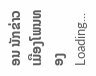ອນ ນັກຂ່າວເມືອງໂພນທອງ
Loading...